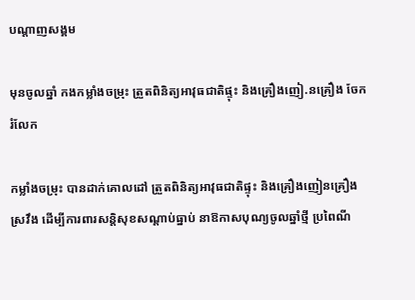បណ្តាញសង្គម

មុនចូលឆ្នាំ កងកម្លាំងចម្រុះ ត្រួតពិនិត្យអាវុធជាតិផ្ទុះ និងគ្រឿងញៀ.នគ្រឿង ចែករំលែក

កម្លាំងចម្រុះ បានដាក់គោលដៅ ត្រួតពិនិត្យអាវុធជាតិផ្ទុះ និងគ្រឿងញៀនគ្រឿងស្រវឹង ដើម្បីការពារសន្តិសុខសណ្តាប់ធ្នាប់ នាឱកាសបុណ្យចូលឆ្នាំថ្មី ប្រពៃណី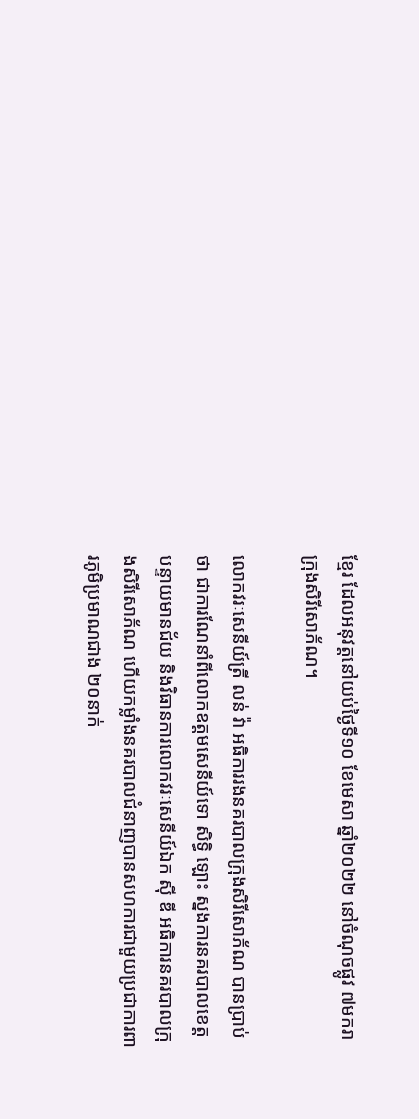ខ្មែរ ដែលអនុវត្តនៅយប់ថ្ងៃទី១០ ខែមេសា ឆ្នាំ២០២២ នៅចំណុចផ្លូវ ៧មករា ក្រុងសិរីសោភ័ណ។

លោកវរៈសេនីយ៍ត្រី លន់ វ៉ា អធិការរងនគរបាលក្រុងសិរីសោភ័ណ បានប្រាប់ថា ជាការណែនាំពីលោកឧត្តមសេនីយ៍ទោ សិទ្ធិ ឡោះ ស្នងការនគរបាលខេត្តបន្ទាយមានជ័យ និងវិធានការលោកវរៈសេនីយ៍ឯក ស៊ី ឌី អធិការនគរបាលក្រុងសិរីសោភ័ណ ហើយកម្លាំងនគរបាលជំនាញបានសហការជាមួយប្រជាការពារភូមិប្រមាណជាង ២០នាក់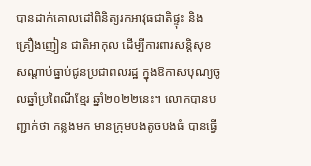បានដាក់គោលដៅពិនិត្យរកអាវុធជាតិផ្ទុះ និងគ្រឿងញៀន ជាតិអាកុល ដើម្បីការពារសន្តិសុខសណ្តាប់ធ្នាប់ជូនប្រជាពលរដ្ឋ ក្នុងឱកាសបុណ្យចូលឆ្នាំប្រពៃណីខ្មែរ ឆ្នាំ២០២២នេះ។ លោកបានបញ្ជាក់ថា កន្លងមក មានក្រុមបងតូចបងធំ បានធ្វើ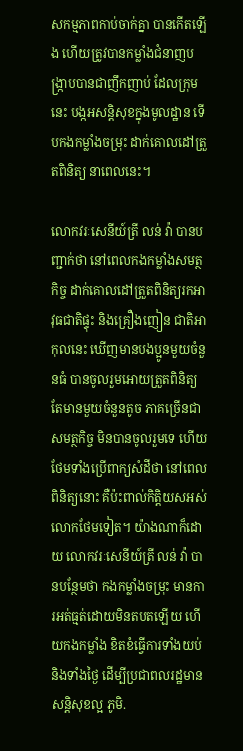សកម្មភាពកាប់ចាក់គ្នា បានកើតឡើង ហើយត្រូវបានកម្លាំងជំនាញបង្ក្រាបបានជាញឹកញាប់ ដែលក្រុមនេះ បង្កអសន្តិសុខក្នុងមូលដ្ឋាន ទើបកងកម្លាំងចម្រុះ ដាក់គោលដៅត្រួតពិនិត្យ នាពេលនេះ។

លោកវរៈសេនីយ៍ត្រី លន់ វ៉ា បានបញ្ជាក់ថា នៅពេលកងកម្លាំងសមត្ថកិច្ច ដាក់គោលដៅត្រួតពិនិត្យរកអាវុធជាតិផ្ទុះ និងគ្រឿងញៀន ជាតិអាកុលនេះ ឃើញមានបងប្អូនមួយចំនួនធំ បានចូលរួមអោយត្រួតពិនិត្យ តែមានមួយចំនួនតូច ភាគច្រើនជាសមត្ថកិច្ច មិនបានចូលរួមទេ ហើយថែមទាំងប្រើពាក្យសំដីថា នៅពេលពិនិត្យនោះ គឺប៉ះពាល់កិត្តិយសអស់លោកថែមទៀត។ យ៉ាងណាក៏ដោយ លោកវរៈសេនីយ៍ត្រី លន់ វ៉ា បានបន្ថែមថា កងកម្លាំងចម្រុះ មានការអត់ធ្មត់ដោយមិនតបតឡើយ ហើយកងកម្លាំង ខិតខំធ្វើការទាំងយប់ និងទាំងថ្ងៃ ដើម្បីប្រជាពលរដ្ឋមានសន្តិសុខល្អ ភូមិ.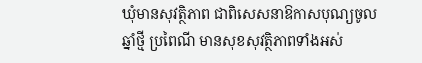ឃុំមានសុវត្ថិភាព ជាពិសេសនាឱកាសបុណ្យចូលឆ្នាំថ្មី ប្រពៃណី មានសុខសុវត្ថិភាពទាំងអស់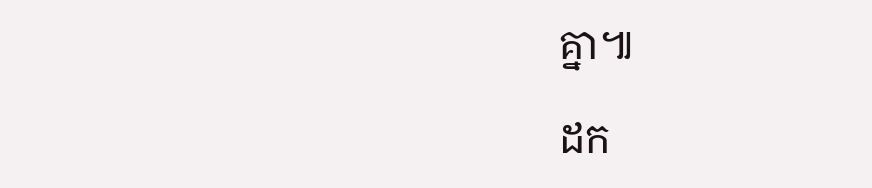គ្នា៕

ដក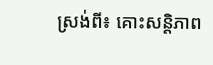ស្រង់ពី៖ គោះសន្តិភាព